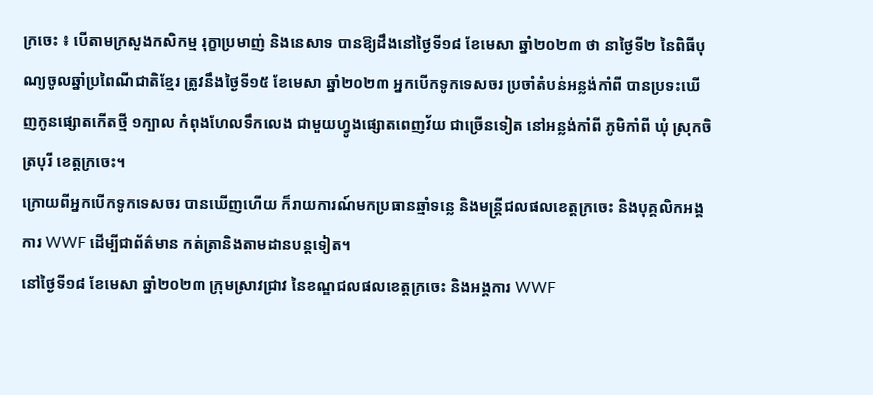ក្រចេះ ៖ បើតាមក្រសួងកសិកម្ម រុក្ខាប្រមាញ់ និងនេសាទ បានឱ្យដឹងនៅថ្ងៃទី១៨ ខែមេសា ឆ្នាំ២០២៣ ថា នាថ្ងៃទី២ នៃពិធីបុណ្យចូលឆ្នាំប្រពៃណីជាតិខ្មែរ ត្រូវនឹងថ្ងៃទី១៥ ខែមេសា ឆ្នាំ២០២៣ អ្នកបើកទូកទេសចរ ប្រចាំតំបន់អន្លង់កាំពី បានប្រទះឃើញកូនផ្សោតកើតថ្មី ១ក្បាល កំពុងហែលទឹកលេង ជាមួយហ្វូងផ្សោតពេញវ័យ ជាច្រើនទៀត នៅអន្លង់កាំពី ភូមិកាំពី ឃុំ ស្រុកចិត្របុរី ខេត្តក្រចេះ។
ក្រោយពីអ្នកបើកទូកទេសចរ បានឃើញហើយ ក៏រាយការណ៍មកប្រធានឆ្មាំទន្លេ និងមន្ត្រីជលផលខេត្តក្រចេះ និងបុគ្គលិកអង្គការ WWF ដើម្បីជាព័ត៌មាន កត់ត្រានិងតាមដានបន្តទៀត។
នៅថ្ងៃទី១៨ ខែមេសា ឆ្នាំ២០២៣ ក្រុមស្រាវជ្រាវ នៃខណ្ឌជលផលខេត្តក្រចេះ និងអង្គការ WWF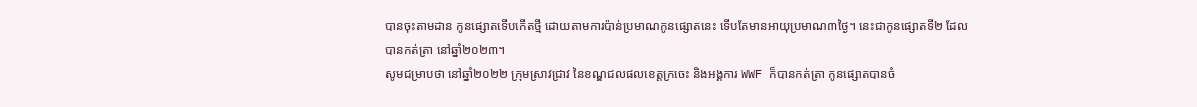បានចុះតាមដាន កូនផ្សោតទើបកើតថ្មី ដោយតាមការប៉ាន់ប្រមាណកូនផ្សោតនេះ ទើបតែមានអាយុប្រមាណ៣ថ្ងៃ។ នេះជាកូនផ្សោតទី២ ដែលបានកត់ត្រា នៅឆ្នាំ២០២៣។
សូមជម្រាបថា នៅឆ្នាំ២០២២ ក្រុមស្រាវជ្រាវ នៃខណ្ឌជលផលខេត្តក្រចេះ និងអង្គការ WWF ក៏បានកត់ត្រា កូនផ្សោតបានចំ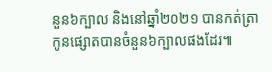នួន៦ក្បាល និងនៅឆ្នាំ២០២១ បានកត់ត្រា កូនផ្សោតបានចំនួន៦ក្បាលផងដែរ៕